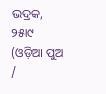ଭଦ୍ରକ, ୨୫ା୯ (ଓଡ଼ିଆ ପୁଅ /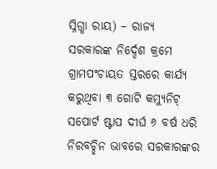ସ୍ନିଗ୍ଧା ରାୟ) – ରାଜ୍ୟ ସରକାରଙ୍କ ନିର୍ଦ୍ଦେଶ କ୍ରମେ ଗ୍ରାମପଂଚାୟତ ସ୍ତରରେ କାର୍ଯ୍ୟ କରୁଥିବା ୩ ଗୋଟି କମ୍ୟୁନିଟ୍ ସପୋର୍ଟ ଷ୍ଟାପ ଦୀର୍ଘ ୬ ବର୍ଷ ଧରି ନିରବଚ୍ଛିନ ଭାବରେ ସରକାରଙ୍କର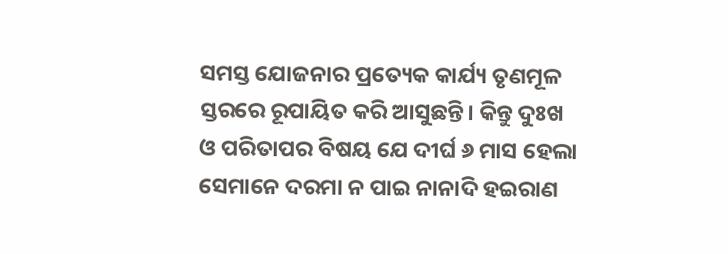ସମସ୍ତ ଯୋଜନାର ପ୍ରତ୍ୟେକ କାର୍ଯ୍ୟ ତୃଣମୂଳ ସ୍ତରରେ ରୂପାୟିତ କରି ଆସୁଛନ୍ତି। କିନ୍ତୁ ଦୁଃଖ ଓ ପରିତାପର ବିଷୟ ଯେ ଦୀର୍ଘ ୬ ମାସ ହେଲା ସେମାନେ ଦରମା ନ ପାଇ ନାନାଦି ହଇରାଣ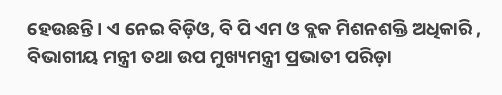ହେଉଛନ୍ତି। ଏ ନେଇ ବିଡ଼ିଓ, ବି ପି ଏମ ଓ ବ୍ଲକ ମିଶନଶକ୍ତି ଅଧିକାରି , ବିଭାଗୀୟ ମନ୍ତ୍ରୀ ତଥା ଉପ ମୁଖ୍ୟମନ୍ତ୍ରୀ ପ୍ରଭାତୀ ପରିଡ଼ା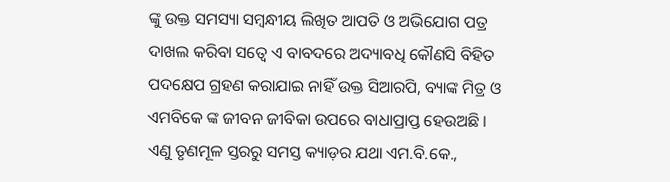ଙ୍କୁ ଉକ୍ତ ସମସ୍ୟା ସମ୍ବନ୍ଧୀୟ ଲିଖିତ ଆପତି ଓ ଅଭିଯୋଗ ପତ୍ର ଦାଖଲ କରିବା ସତ୍ୱେ ଏ ବାବଦରେ ଅଦ୍ୟାବଧି କୌଣସି ବିହିତ ପଦକ୍ଷେପ ଗ୍ରହଣ କରାଯାଇ ନାହିଁ ଉକ୍ତ ସିଆରପି, ବ୍ୟାଙ୍କ ମିତ୍ର ଓ ଏମବିକେ ଙ୍କ ଜୀବନ ଜୀବିକା ଉପରେ ବାଧାପ୍ରାପ୍ତ ହେଉଅଛି । ଏଣୁ ତୃଣମୂଳ ସ୍ତରରୁ ସମସ୍ତ କ୍ୟାଡ଼ର ଯଥା ଏମ.ବି.କେ.,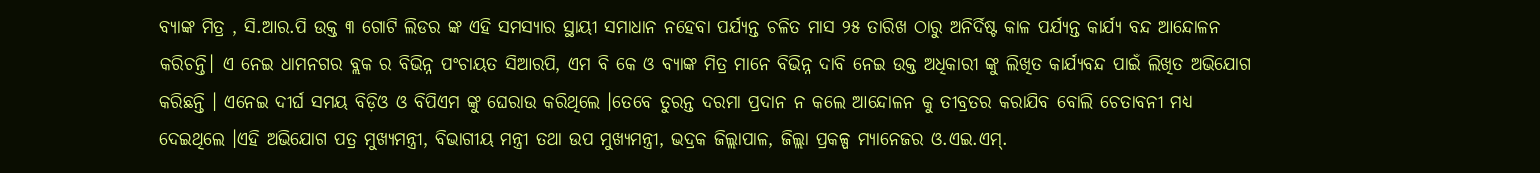ବ୍ୟାଙ୍କ ମିତ୍ର , ସି.ଆର.ପି ଉକ୍ତ ୩ ଗୋଟି ଲିଡର ଙ୍କ ଏହି ସମସ୍ୟାର ସ୍ଥାୟୀ ସମାଧାନ ନହେବା ପର୍ଯ୍ୟନ୍ତ ଚଳିତ ମାସ ୨୫ ତାରିଖ ଠାରୁ ଅନିର୍ଦିଷ୍ଟ କାଳ ପର୍ଯ୍ୟନ୍ତ କାର୍ଯ୍ୟ ବନ୍ଦ ଆନ୍ଦୋଳନ କରିଚନ୍ତି। ଏ ନେଇ ଧାମନଗର ବ୍ଲକ ର ବିଭିନ୍ନ ପଂଚାୟତ ସିଆରପି, ଏମ ବି କେ ଓ ବ୍ୟାଙ୍କ ମିତ୍ର ମାନେ ବିଭିନ୍ନ ଦାବି ନେଇ ଉକ୍ତ ଅଧିକାରୀ ଙ୍କୁ ଲିଖିତ କାର୍ଯ୍ୟବନ୍ଦ ପାଇଁ ଲିଖିତ ଅଭିଯୋଗ କରିଛନ୍ତି । ଏନେଇ ଦୀର୍ଘ ସମୟ ବିଡ଼ିଓ ଓ ବିପିଏମ ଙ୍କୁ ଘେରାଉ କରିଥିଲେ ।ତେବେ ତୁରନ୍ତ ଦରମା ପ୍ରଦାନ ନ କଲେ ଆନ୍ଦୋଳନ କୁ ତୀବ୍ରତର କରାଯିବ ବୋଲି ଚେତାବନୀ ମଧ୍ୟ ଦେଇଥିଲେ ।ଏହି ଅଭିଯୋଗ ପତ୍ର ମୁଖ୍ୟମନ୍ତ୍ରୀ, ବିଭାଗୀୟ ମନ୍ତ୍ରୀ ତଥା ଉପ ମୁଖ୍ୟମନ୍ତ୍ରୀ, ଭଦ୍ରକ ଜିଲ୍ଲାପାଳ, ଜିଲ୍ଲା ପ୍ରକଳ୍ପ ମ୍ୟାନେଜର ଓ.ଏଇ.ଏମ୍.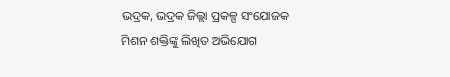ଭଦ୍ରକ, ଭଦ୍ରକ ଜିଲ୍ଲା ପ୍ରକଳ୍ପ ସଂଯୋଜକ ମିଶନ ଶକ୍ତିଙ୍କୁ ଲିଖିତ ଅଭିଯୋଗ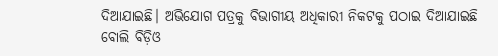ଦିଆଯାଇଛି। ଅଭିଯୋଗ ପତ୍ରକୁ ବିଭାଗୀୟ ଅଧିକାରୀ ନିକଟକୁ ପଠାଇ ଦିଆଯାଇଛି ବୋଲି ବିଡ଼ିଓ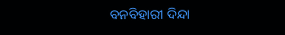ବନବିହାରୀ ଦିନ୍ଦା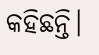କହିଛନ୍ତି।